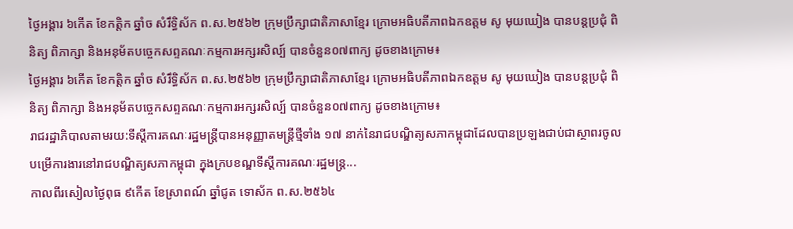ថ្ងៃអង្គារ ៦កើត ខែកត្តិក ឆ្នាំច សំរឹទ្ធិស័ក ព.ស.២៥៦២ ក្រុមប្រឹក្សាជាតិភាសាខ្មែរ ក្រោមអធិបតីភាពឯកឧត្តម សូ មុយឃៀង បានបន្តប្រជុំ ពិនិត្យ ពិភាក្សា និងអនុម័តបច្ចេកសព្ទគណៈកម្មការអក្សរសិល្ប៍ បានចំនួន០៧ពាក្យ ដូចខាងក្រោម៖
ថ្ងៃអង្គារ ៦កើត ខែកត្តិក ឆ្នាំច សំរឹទ្ធិស័ក ព.ស.២៥៦២ ក្រុមប្រឹក្សាជាតិភាសាខ្មែរ ក្រោមអធិបតីភាពឯកឧត្តម សូ មុយឃៀង បានបន្តប្រជុំ ពិនិត្យ ពិភាក្សា និងអនុម័តបច្ចេកសព្ទគណៈកម្មការអក្សរសិល្ប៍ បានចំនួន០៧ពាក្យ ដូចខាងក្រោម៖
រាជរដ្ឋាភិបាលតាមរយ:ទីស្តីការគណៈរដ្ឋមន្ត្រីបានអនុញ្ញាតមន្ត្រីថ្មីទាំង ១៧ នាក់នៃរាជបណ្ឌិត្យសភាកម្ពុជាដែលបានប្រឡងជាប់ជាស្ថាពរចូលបម្រើការងារនៅរាជបណ្ឌិត្យសភាកម្ពុជា ក្នុងក្របខណ្ឌទីស្ដីការគណៈរដ្ឋមន្ត្រ...
កាលពីរសៀលថ្ងៃពុធ ៩កើត ខែស្រាពណ៍ ឆ្នាំជូត ទោស័ក ព.ស.២៥៦៤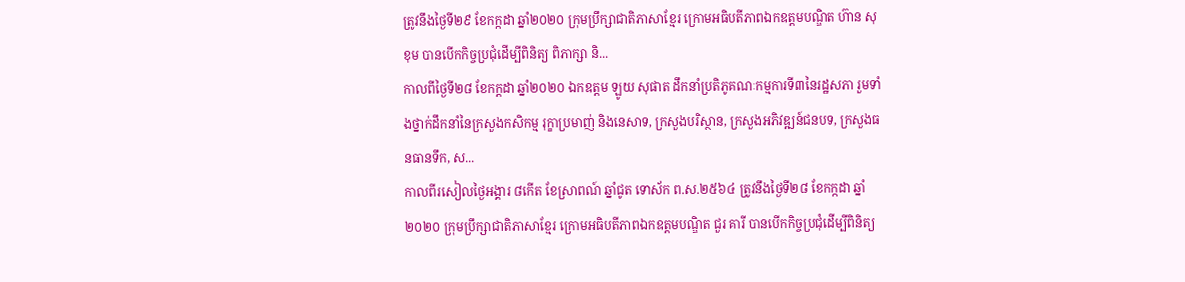ត្រូវនឹងថ្ងៃទី២៩ ខែកក្កដា ឆ្នាំ២០២០ ក្រុមប្រឹក្សាជាតិភាសាខ្មែរ ក្រោមអធិបតីភាពឯកឧត្តមបណ្ឌិត ហ៊ាន សុខុម បានបើកកិច្ចប្រជុំដើម្បីពិនិត្យ ពិភាក្សា និ...
កាលពីថ្ងៃទី២៨ ខែកក្តដា ឆ្នាំ២០២០ ឯកឧត្តម ឡូយ សុផាត ដឹកនាំប្រតិភូគណៈកម្មការទី៣នៃរដ្ឋសភា រួមទាំងថ្នាក់ដឹកនាំនៃក្រសួងកសិកម្ម រុក្ខាប្រមាញ់ និងនេសាទ, ក្រសួងបរិស្ថាន, ក្រសួងអភិវឌ្ឍន៍ជនបទ, ក្រសួងធនធានទឹក, ស...
កាលពីរសៀលថ្ងៃអង្គារ ៨កើត ខែស្រាពណ៍ ឆ្នាំជូត ទោស័ក ព.ស.២៥៦៤ ត្រូវនឹងថ្ងៃទី២៨ ខែកក្កដា ឆ្នាំ២០២០ ក្រុមប្រឹក្សាជាតិភាសាខ្មែរ ក្រោមអធិបតីភាពឯកឧត្តមបណ្ឌិត ជួរ គារី បានបើកកិច្ចប្រជុំដើម្បីពិនិត្យ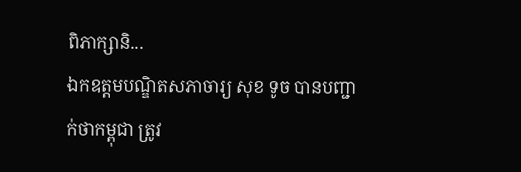ពិភាក្សានិ...
ឯកឧត្តមបណ្ឌិតសភាចារ្យ សុខ ទូច បានបញ្ជាក់ថាកម្ពុជា ត្រូវ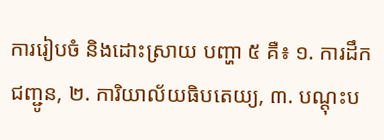ការរៀបចំ និងដោះស្រាយ បញ្ហា ៥ គឺ៖ ១. ការដឹកជញ្ជូន, ២. ការិយាល័យធិបតេយ្យ, ៣. បណ្ដុះប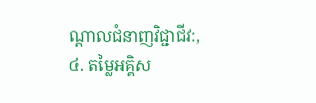ណ្ដាលជំនាញវិជ្ជាជីវ:, ៤. តម្លៃអគ្គិស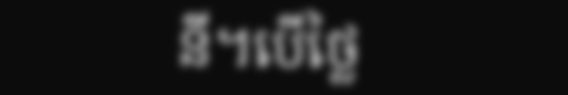នី។បើថ្លៃ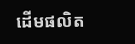ដើមផលិត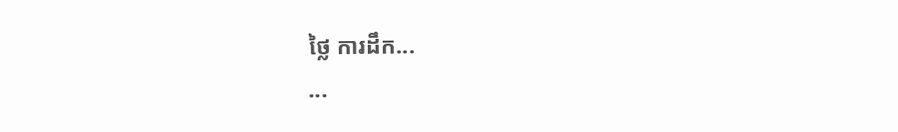ថ្លៃ ការដឹក...
...